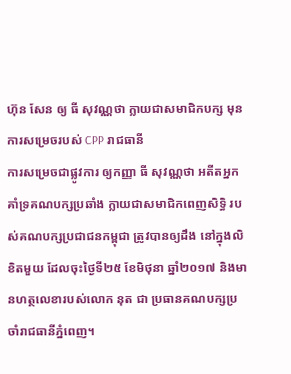ហ៊ុន សែន ឲ្យ ធី សុវណ្ណថា ក្លាយជាសមាជិកបក្ស មុនការសម្រេចរបស់ CPP រាជធានី
ការសម្រេចជាផ្លូវការ ឲ្យកញ្ញា ធី សុវណ្ណថា អតីតអ្នកគាំទ្រគណបក្សប្រឆាំង ក្លាយជាសមាជិកពេញសិទ្ធិ របស់គណបក្សប្រជាជនកម្ពុជា ត្រូវបានឲ្យដឹង នៅក្នុងលិខិតមួយ ដែលចុះថ្ងៃទី២៥ ខែមិថុនា ឆ្នាំ២០១៧ និងមានហត្ថលេខារបស់លោក នុត ជា ប្រធានគណបក្សប្រចាំរាជធានីភ្នំពេញ។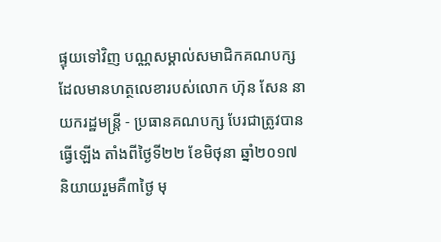ផ្ទុយទៅវិញ បណ្ណសម្គាល់សមាជិកគណបក្ស ដែលមានហត្ថលេខារបស់លោក ហ៊ុន សែន នាយករដ្ឋមន្ត្រី - ប្រធានគណបក្ស បែរជាត្រូវបានធ្វើឡើង តាំងពីថ្ងៃទី២២ ខែមិថុនា ឆ្នាំ២០១៧ និយាយរួមគឺ៣ថ្ងៃ មុ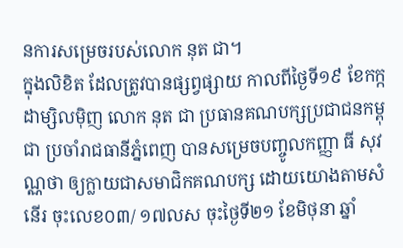នការសម្រេចរបស់លោក នុត ជា។
ក្នុងលិខិត ដែលត្រូវបានផ្សព្វផ្សាយ កាលពីថ្ងៃទី១៩ ខែកក្កដាម្សិលម៉ិញ លោក នុត ជា ប្រធានគណបក្សប្រជាជនកម្ពុជា ប្រចាំរាជធានីភ្នំពេញ បានសម្រេចបញ្ចូលកញ្ញា ធី សុវណ្ណថា ឲ្យក្លាយជាសមាជិកគណបក្ស ដោយយោងតាមសំនើរ ចុះលេខ០៣/ ១៧លស ចុះថ្ងៃទី២១ ខែមិថុនា ឆ្នាំ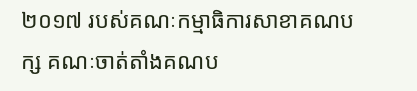២០១៧ របស់គណៈកម្មាធិការសាខាគណបក្ស គណៈចាត់តាំងគណប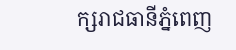ក្សរាជធានីភ្នំពេញ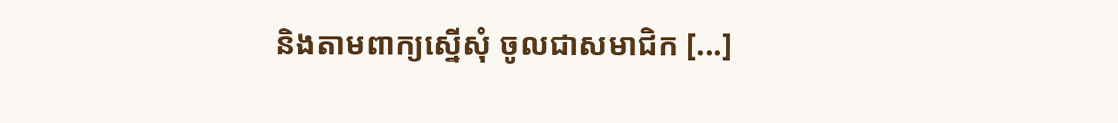និងតាមពាក្យស្នើសុំ ចូលជាសមាជិក [...]